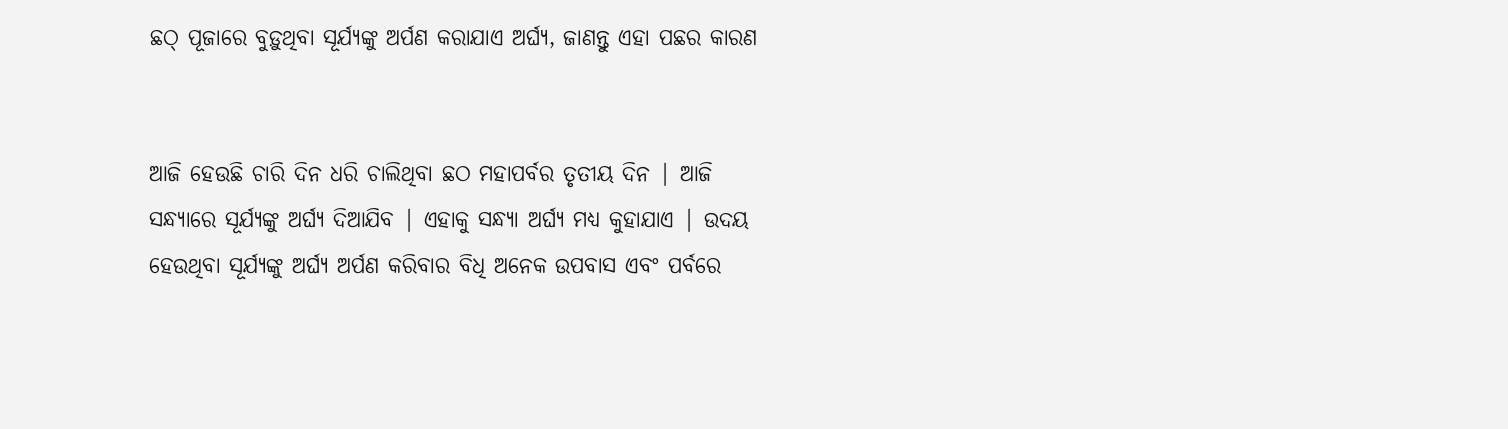ଛଠ୍ ପୂଜାରେ ବୁଡ଼ୁଥିବା ସୂର୍ଯ୍ୟଙ୍କୁ ଅର୍ପଣ କରାଯାଏ ଅର୍ଘ୍ୟ, ଜାଣନ୍ତୁ ଏହା ପଛର କାରଣ


ଆଜି ହେଉଛି ଚାରି ଦିନ ଧରି ଚାଲିଥିବା ଛଠ ମହାପର୍ବର ତୃତୀୟ ଦିନ | ଆଜି ସନ୍ଧ୍ୟାରେ ସୂର୍ଯ୍ୟଙ୍କୁ ଅର୍ଘ୍ୟ ଦିଆଯିବ | ଏହାକୁ ସନ୍ଧ୍ୟା ଅର୍ଘ୍ୟ ମଧ୍ୟ କୁହାଯାଏ | ଉଦୟ ହେଉଥିବା ସୂର୍ଯ୍ୟଙ୍କୁ ଅର୍ଘ୍ୟ ଅର୍ପଣ କରିବାର ବିଧି ଅନେକ ଉପବାସ ଏବଂ ପର୍ବରେ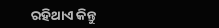ରହିଥାଏ କିନ୍ତୁ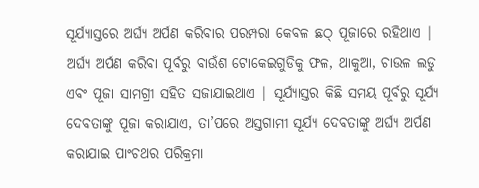ସୂର୍ଯ୍ୟାସ୍ତରେ ଅର୍ଘ୍ୟ ଅର୍ପଣ କରିବାର ପରମ୍ପରା କେବଳ ଛଠ୍ ପୂଜାରେ ରହିଥାଏ | ଅର୍ଘ୍ୟ ଅର୍ପଣ କରିବା ପୂର୍ବରୁ ବାଉଁଶ ଟୋକେଇଗୁଡିକୁ ଫଳ, ଥାକୁଆ, ଚାଉଳ ଲଡୁ ଏବଂ ପୂଜା ସାମଗ୍ରୀ ସହିତ ସଜାଯାଇଥାଏ | ସୂର୍ଯ୍ୟାସ୍ତର କିଛି ସମୟ ପୂର୍ବରୁ ସୂର୍ଯ୍ୟ ଦେବତାଙ୍କୁ ପୂଜା କରାଯାଏ, ତା’ପରେ ଅସ୍ତଗାମୀ ସୂର୍ଯ୍ୟ ଦେବତାଙ୍କୁ ଅର୍ଘ୍ୟ ଅର୍ପଣ କରାଯାଇ ପାଂଚଥର ପରିକ୍ରମା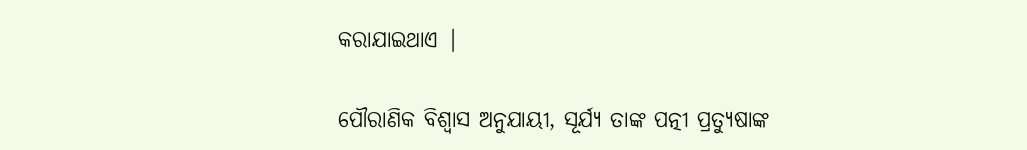କରାଯାଇଥାଏ |

ପୌରାଣିକ ବିଶ୍ୱାସ ଅନୁଯାୟୀ, ସୂର୍ଯ୍ୟ ତାଙ୍କ ପତ୍ନୀ ପ୍ରତ୍ୟୁଷାଙ୍କ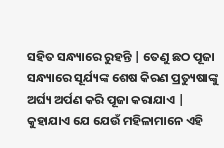ସହିତ ସନ୍ଧ୍ୟାରେ ରୁହନ୍ତି | ତେଣୁ ଛଠ ପୂଜା ସନ୍ଧ୍ୟାରେ ସୂର୍ଯ୍ୟଙ୍କ ଶେଷ କିରଣ ପ୍ରତ୍ୟୁଷାଙ୍କୁ ଅର୍ଘ୍ୟ ଅର୍ପଣ କରି ପୂଜା କରାଯାଏ | କୁହାଯାଏ ଯେ ଯେଉଁ ମହିଳାମାନେ ଏହି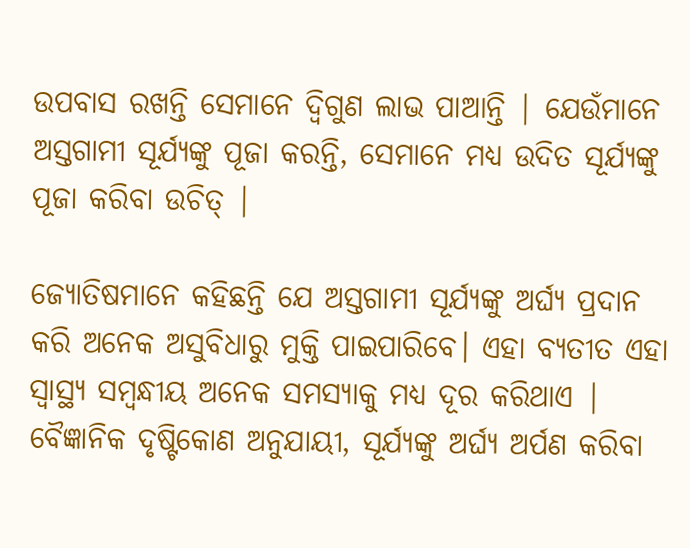ଉପବାସ ରଖନ୍ତି ସେମାନେ ଦ୍ୱିଗୁଣ ଲାଭ ପାଆନ୍ତି | ଯେଉଁମାନେ ଅସ୍ତଗାମୀ ସୂର୍ଯ୍ୟଙ୍କୁ ପୂଜା କରନ୍ତି, ସେମାନେ ମଧ୍ୟ ଉଦିତ ସୂର୍ଯ୍ୟଙ୍କୁ ପୂଜା କରିବା ଉଚିତ୍ |

ଜ୍ୟୋତିଷମାନେ କହିଛନ୍ତି ଯେ ଅସ୍ତଗାମୀ ସୂର୍ଯ୍ୟଙ୍କୁ ଅର୍ଘ୍ୟ ପ୍ରଦାନ କରି ଅନେକ ଅସୁବିଧାରୁ ମୁକ୍ତି ପାଇପାରିବେ। ଏହା ବ୍ୟତୀତ ଏହା ସ୍ୱାସ୍ଥ୍ୟ ସମ୍ବନ୍ଧୀୟ ଅନେକ ସମସ୍ୟାକୁ ମଧ୍ୟ ଦୂର କରିଥାଏ | ବୈଜ୍ଞାନିକ ଦୃଷ୍ଟିକୋଣ ଅନୁଯାୟୀ, ସୂର୍ଯ୍ୟଙ୍କୁ ଅର୍ଘ୍ୟ ଅର୍ପଣ କରିବା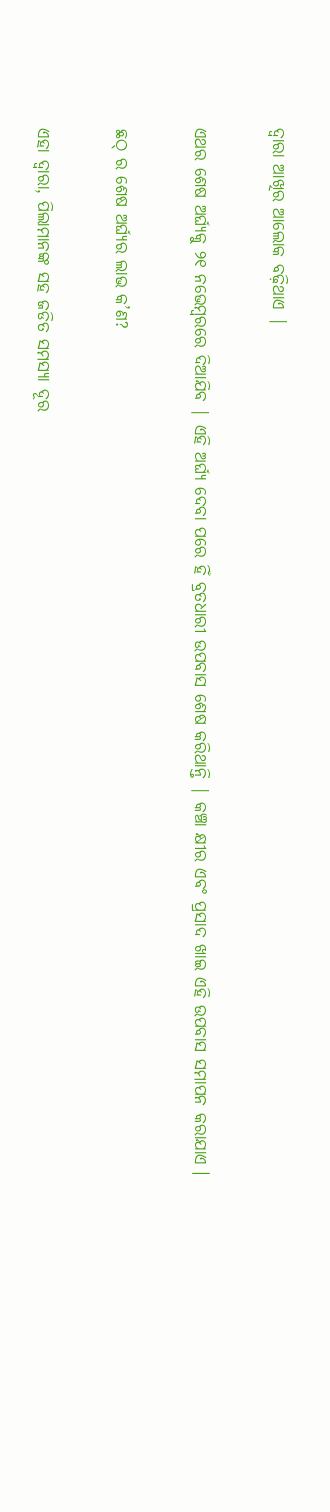ଦ୍ୱାରା ଆଖିର ଆଲୋକ ବଢ଼ିଥାଏ |

ଏଥର ଶେଷ ଅର୍ଘ୍ୟକୁ ୨୧ ନଭେମ୍ବରରେ ଦିଆଯିବ | ଏହି ଅର୍ଘ୍ୟ ଦେବା ପରେ ହିଁ ବ୍ରତଧାରୀ ଉପବାସ ଶେଷ କରିଥାନ୍ତି | କଞ୍ଚା କ୍ଷୀର ଏବଂ ପ୍ରସାଦ ଖାଇ ଏହି ଉପବାସ ସମାପନ କରାଯାଏ ।

ଛଠ୍ ର ଶେଷ ଅର୍ଘ୍ୟର ଲାଭ କ’ଣ?

ଏହା ଦ୍ବାରା, ପିଲାମାନଙ୍କ ସହ ଜଡିତ ସମସ୍ୟା ଦୂର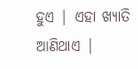ହୁଏ | ଏହା ଖ୍ୟାତି ଆଣିଥାଏ |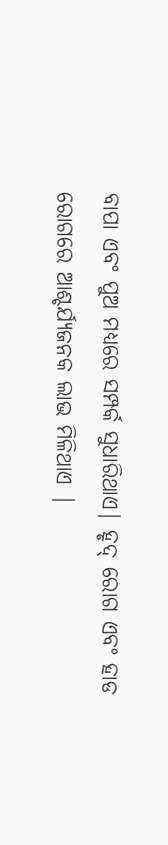ବାପା ଏବଂ ପୁଅ ମଧ୍ୟରେ ସମ୍ପର୍କ ସୁଧାରିଥାଏ| ହୃଦ୍ ରୋଗ ଏବଂ ହାଡ ରୋଗରେ ଆଶ୍ଚର୍ଯ୍ୟଜନକ ଲାଭ ମିଳିଥାଏ |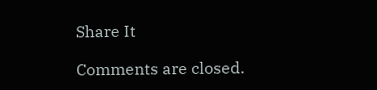Share It

Comments are closed.